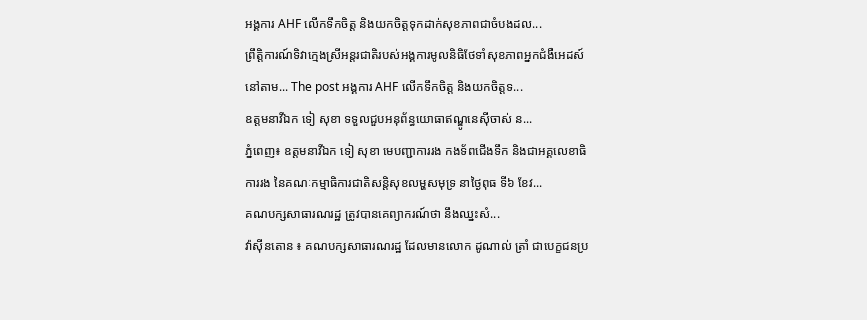អង្គការ AHF លើកទឹកចិត្ត និងយកចិត្តទុកដាក់សុខភាពជាចំបងដល...
ព្រឹត្តិការណ៍ទិវាក្មេងស្រីអន្តរជាតិរបស់អង្គការមូលនិធិថែទាំសុខភាពអ្នកជំងឺអេដស៍នៅតាម... The post អង្គការ AHF លើកទឹកចិត្ត និងយកចិត្តទ...
ឧត្តមនាវីឯក ទៀ សុខា ទទួលជួបអនុព័ន្ធយោធាឥណ្ឌូនេស៊ីចាស់ ន...
ភ្នំពេញ៖ ឧត្តមនាវីឯក ទៀ សុខា មេបញ្ជាការរង កងទ័ពជើងទឹក និងជាអគ្គលេខាធិការរង នៃគណៈកម្មាធិការជាតិសន្តិសុខលម្ហសមុទ្រ នាថ្ងៃពុធ ទី៦ ខែវ...
គណបក្សសាធារណរដ្ឋ ត្រូវបានគេព្យាករណ៍ថា នឹងឈ្នះសំ...
វ៉ាស៊ីនតោន ៖ គណបក្សសាធារណរដ្ឋ ដែលមានលោក ដូណាល់ ត្រាំ ជាបេក្ខជនប្រ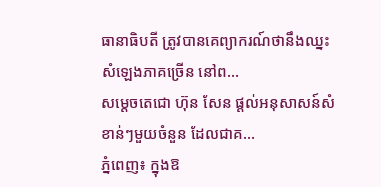ធានាធិបតី ត្រូវបានគេព្យាករណ៍ថានឹងឈ្នះសំឡេងភាគច្រើន នៅព...
សម្តេចតេជោ ហ៊ុន សែន ផ្តល់អនុសាសន៍សំខាន់ៗមួយចំនួន ដែលជាគ...
ភ្នំពេញ៖ ក្នុងឱ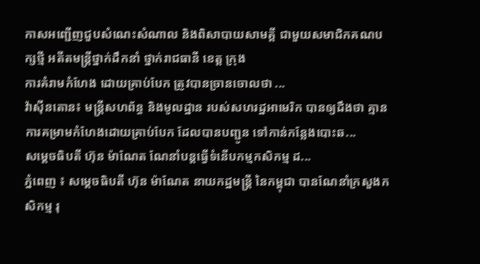កាសអញ្ជើញជួបសំណេះសំណាល និងពិសាបាយសាមគ្គី ជាមួយសមាជិកគណបក្សថ្មី អតីតមន្ត្រីថ្នាក់ដឹកនាំ ថ្នាក់រាជធានី ខេត្ត ក្រុង
ការគំរាមកំហែង ដោយគ្រាប់បែក ត្រូវបានច្រានចោលថា ...
វ៉ាស៊ីនតោន៖ មន្ត្រីសហព័ន្ធ និងមូលដ្ឋាន របស់សហរដ្ឋអាមេរិក បានឲ្យដឹងថា គ្មានការគម្រាមកំហែងដោយគ្រាប់បែក ដែលបានបញ្ជូន ទៅកាន់កន្លែងបោះឆ...
សម្ដេចធិបតី ហ៊ុន ម៉ាណែត ណែនាំបន្ដធ្វើទំនើបកម្មកសិកម្ម ដ...
ភ្នំពេញ ៖ សម្ដេចធិបតី ហ៊ុន ម៉ាណែត នាយកដ្ឋមន្ដ្រី នៃកម្ពុជា បានណែនាំក្រសួងកសិកម្ម រុ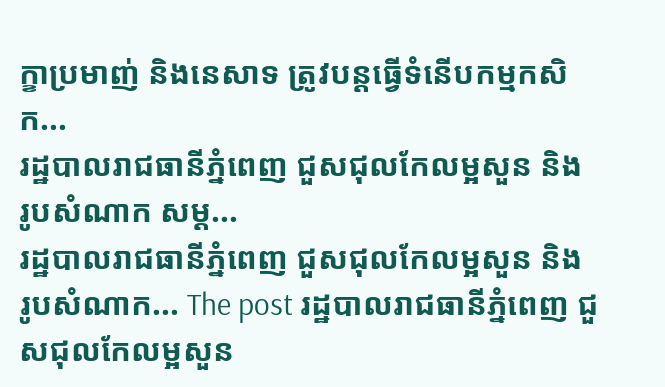ក្ខាប្រមាញ់ និងនេសាទ ត្រូវបន្តធ្វើទំនើបកម្មកសិក...
រដ្ឋបាលរាជធានីភ្នំពេញ ជួសជុលកែលម្អសួន និង រូបសំណាក សម្ដ...
រដ្ឋបាលរាជធានីភ្នំពេញ ជួសជុលកែលម្អសួន និង រូបសំណាក... The post រដ្ឋបាលរាជធានីភ្នំពេញ ជួសជុលកែលម្អសួន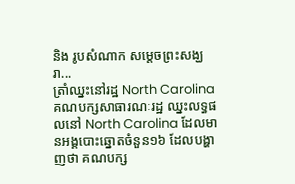និង រូបសំណាក សម្ដេចព្រះសង្ឃរា...
ត្រាំឈ្នះនៅរដ្ឋ North Carolina
គណបក្សសាធារណៈរដ្ឋ ឈ្នះលទ្ធផលនៅ North Carolina ដែលមានអង្គបោះឆ្នោតចំនួន១៦ ដែលបង្ហាញថា គណបក្ស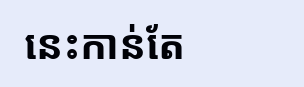នេះកាន់តែ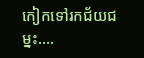កៀកទៅរកជ័យជម្នះ....